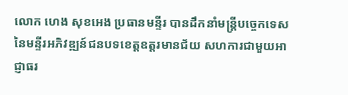លោក ហេង សុខអេង ប្រធានមន្ទីរ បានដឹកនាំមន្ដ្រីបច្ចេកទេស នៃមន្ទីរអភិវឌ្ឍន៍ជនបទខេត្តឧត្តរមានជ័យ សហការជាមួយអាជ្ញាធរ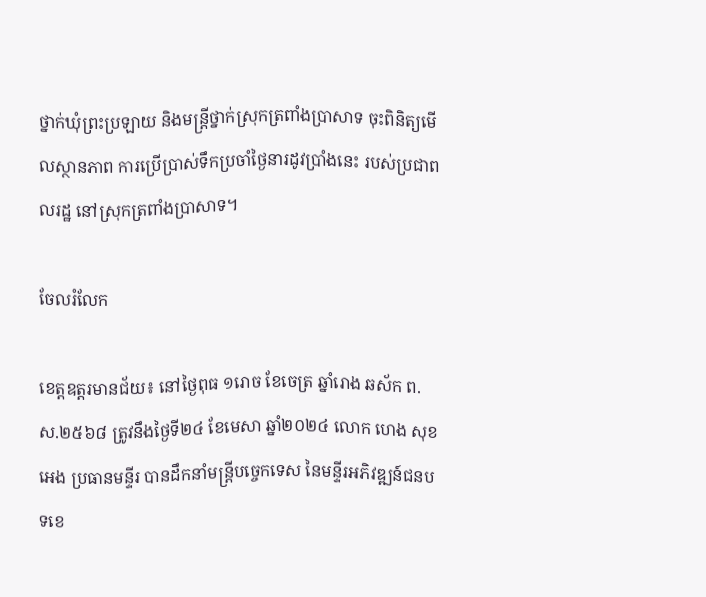ថ្នាក់ឃុំព្រះប្រឡាយ និងមន្ដ្រីថ្នាក់ស្រុកត្រពាំងប្រាសាទ ចុះពិនិត្យមើលស្ថានភាព ការប្រើប្រាស់ទឹកប្រចាំថ្ងៃនារដូវប្រាំងនេះ របស់ប្រជាពលរដ្ឋ នៅស្រុកត្រពាំងប្រាសាទ។

ចែលរំលែក

ខេត្តឧត្តរមានជ័យ៖ នៅថ្ងៃពុធ ១រោច ខែចេត្រ ឆ្នាំរោង ឆស័ក ព.ស.២៥៦៨ ត្រូវនឹងថ្ងៃទី២៤ ខែមេសា ឆ្នាំ២០២៤ លោក ហេង សុខអេង ប្រធានមន្ទីរ បានដឹកនាំមន្ដ្រីបច្ចេកទេស នៃមន្ទីរអភិវឌ្ឍន៍ជនបទខេ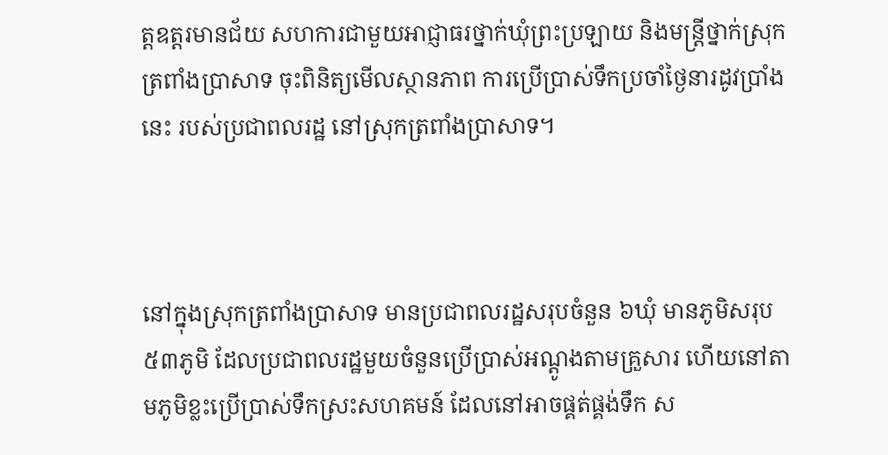ត្តឧត្តរមានជ័យ សហការជាមួយអាជ្ញាធរថ្នាក់ឃុំព្រះប្រឡាយ និងមន្ដ្រីថ្នាក់ស្រុកត្រពាំងប្រាសាទ ចុះពិនិត្យមើលស្ថានភាព ការប្រើប្រាស់ទឹកប្រចាំថ្ងៃនារដូវប្រាំងនេះ របស់ប្រជាពលរដ្ឋ នៅស្រុកត្រពាំងប្រាសាទ។



នៅក្នុងស្រុកត្រពាំងប្រាសាទ មានប្រជាពលរដ្ឋសរុបចំនួន ៦ឃុំ មានភូមិសរុប ៥៣ភូមិ ដែលប្រជាពលរដ្ឋមួយចំនួនប្រើប្រាស់អណ្ដូងតាមគ្រួសារ ហើយនៅតាមភូមិខ្លះប្រើប្រាស់ទឹកស្រះសហគមន៍ ដែលនៅអាចផ្គត់ផ្គង់ទឹក ស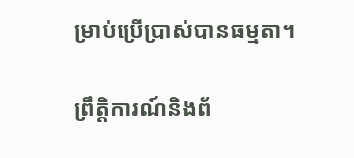ម្រាប់ប្រើប្រាស់បានធម្មតា។

ព្រឹត្តិការណ៍និងព័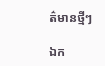ត៌មានថ្មីៗ

ឯក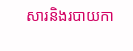សារនិងរបាយកា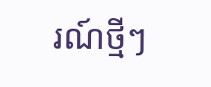រណ៍ថ្មីៗ